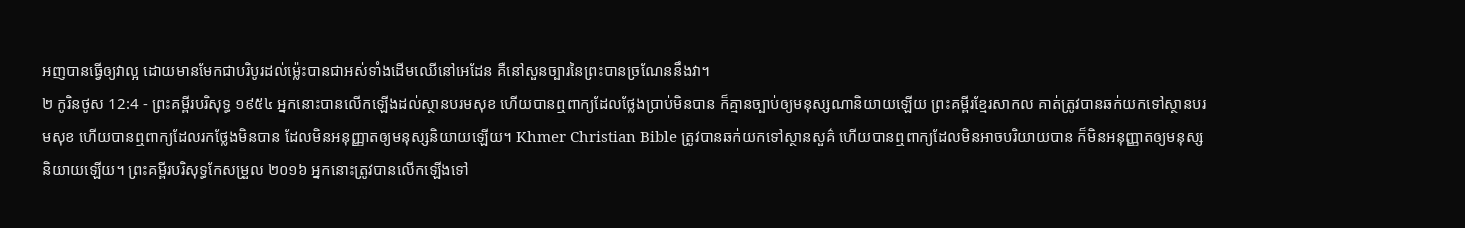អញបានធ្វើឲ្យវាល្អ ដោយមានមែកជាបរិបូរដល់ម៉្លេះបានជាអស់ទាំងដើមឈើនៅអេដែន គឺនៅសួនច្បារនៃព្រះបានច្រណែននឹងវា។
២ កូរិនថូស 12:4 - ព្រះគម្ពីរបរិសុទ្ធ ១៩៥៤ អ្នកនោះបានលើកឡើងដល់ស្ថានបរមសុខ ហើយបានឮពាក្យដែលថ្លែងប្រាប់មិនបាន ក៏គ្មានច្បាប់ឲ្យមនុស្សណានិយាយឡើយ ព្រះគម្ពីរខ្មែរសាកល គាត់ត្រូវបានឆក់យកទៅស្ថានបរមសុខ ហើយបានឮពាក្យដែលរកថ្លែងមិនបាន ដែលមិនអនុញ្ញាតឲ្យមនុស្សនិយាយឡើយ។ Khmer Christian Bible ត្រូវបានឆក់យកទៅស្ថានសួគ៌ ហើយបានឮពាក្យដែលមិនអាចបរិយាយបាន ក៏មិនអនុញ្ញាតឲ្យមនុស្សនិយាយឡើយ។ ព្រះគម្ពីរបរិសុទ្ធកែសម្រួល ២០១៦ អ្នកនោះត្រូវបានលើកឡើងទៅ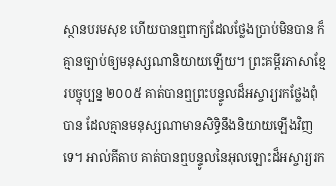ស្ថានបរមសុខ ហើយបានឮពាក្យដែលថ្លែងប្រាប់មិនបាន ក៏គ្មានច្បាប់ឲ្យមនុស្សណានិយាយឡើយ។ ព្រះគម្ពីរភាសាខ្មែរបច្ចុប្បន្ន ២០០៥ គាត់បានឮព្រះបន្ទូលដ៏អស្ចារ្យរកថ្លែងពុំបាន ដែលគ្មានមនុស្សណាមានសិទ្ធិនឹងនិយាយឡើងវិញទេ។ អាល់គីតាប គាត់បានឮបន្ទូលនៃអុលឡោះដ៏អស្ចារ្យរក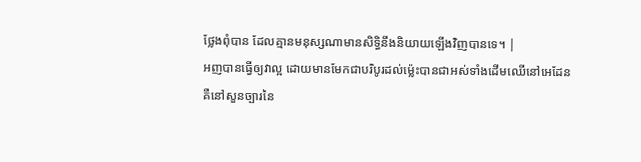ថ្លែងពុំបាន ដែលគ្មានមនុស្សណាមានសិទ្ធិនឹងនិយាយឡើងវិញបានទេ។ |
អញបានធ្វើឲ្យវាល្អ ដោយមានមែកជាបរិបូរដល់ម៉្លេះបានជាអស់ទាំងដើមឈើនៅអេដែន គឺនៅសួនច្បារនៃ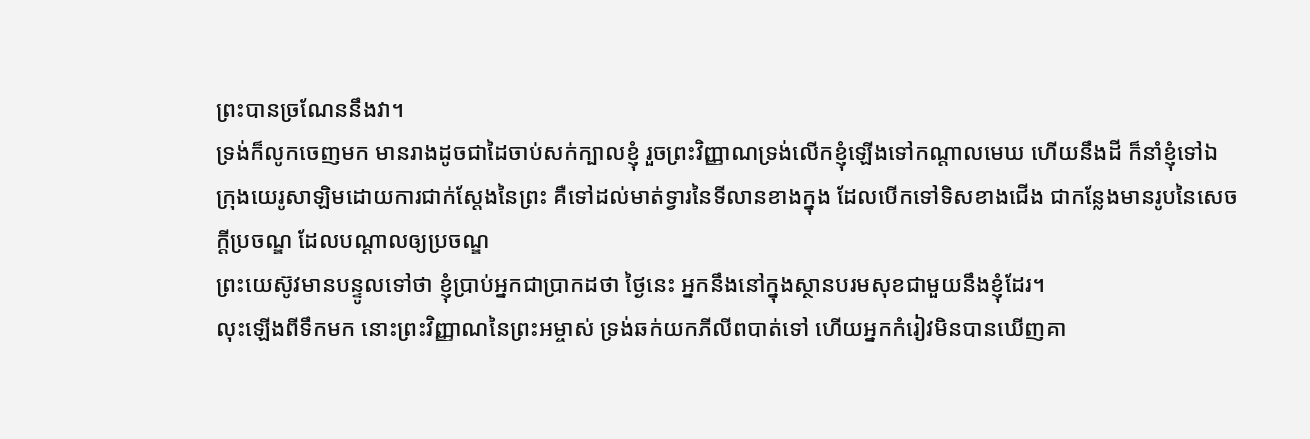ព្រះបានច្រណែននឹងវា។
ទ្រង់ក៏លូកចេញមក មានរាងដូចជាដៃចាប់សក់ក្បាលខ្ញុំ រួចព្រះវិញ្ញាណទ្រង់លើកខ្ញុំឡើងទៅកណ្តាលមេឃ ហើយនឹងដី ក៏នាំខ្ញុំទៅឯក្រុងយេរូសាឡិមដោយការជាក់ស្តែងនៃព្រះ គឺទៅដល់មាត់ទ្វារនៃទីលានខាងក្នុង ដែលបើកទៅទិសខាងជើង ជាកន្លែងមានរូបនៃសេចក្ដីប្រចណ្ឌ ដែលបណ្តាលឲ្យប្រចណ្ឌ
ព្រះយេស៊ូវមានបន្ទូលទៅថា ខ្ញុំប្រាប់អ្នកជាប្រាកដថា ថ្ងៃនេះ អ្នកនឹងនៅក្នុងស្ថានបរមសុខជាមួយនឹងខ្ញុំដែរ។
លុះឡើងពីទឹកមក នោះព្រះវិញ្ញាណនៃព្រះអម្ចាស់ ទ្រង់ឆក់យកភីលីពបាត់ទៅ ហើយអ្នកកំរៀវមិនបានឃើញគា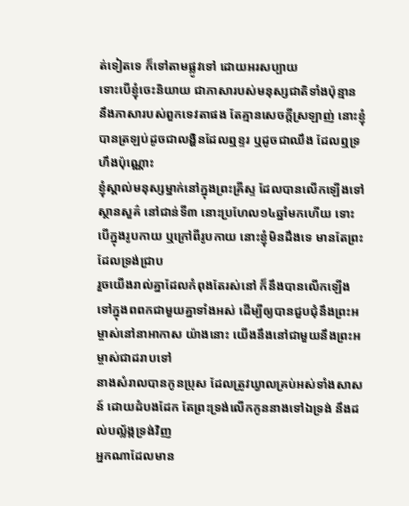ត់ទៀតទេ ក៏ទៅតាមផ្លូវទៅ ដោយអរសប្បាយ
ទោះបើខ្ញុំចេះនិយាយ ជាភាសារបស់មនុស្សជាតិទាំងប៉ុន្មាន នឹងភាសារបស់ពួកទេវតាផង តែគ្មានសេចក្ដីស្រឡាញ់ នោះខ្ញុំបានត្រឡប់ដូចជាលង្ហិនដែលឮខ្ទរ ឬដូចជាឈឹង ដែលឮទ្រហឹងប៉ុណ្ណោះ
ខ្ញុំស្គាល់មនុស្សម្នាក់នៅក្នុងព្រះគ្រីស្ទ ដែលបានលើកឡើងទៅស្ថានសួគ៌ នៅជាន់ទី៣ នោះប្រហែល១៤ឆ្នាំមកហើយ ទោះបើក្នុងរូបកាយ ឬក្រៅពីរូបកាយ នោះខ្ញុំមិនដឹងទេ មានតែព្រះដែលទ្រង់ជ្រាប
រួចយើងរាល់គ្នាដែលកំពុងតែរស់នៅ ក៏នឹងបានលើកឡើង ទៅក្នុងពពកជាមួយគ្នាទាំងអស់ ដើម្បីឲ្យបានជួបជុំនឹងព្រះអម្ចាស់នៅនាអាកាស យ៉ាងនោះ យើងនឹងនៅជាមួយនឹងព្រះអម្ចាស់ជាដរាបទៅ
នាងសំរាលបានកូនប្រុស ដែលត្រូវឃ្វាលគ្រប់អស់ទាំងសាសន៍ ដោយដំបងដែក តែព្រះទ្រង់លើកកូននាងទៅឯទ្រង់ នឹងដល់បល្ល័ង្កទ្រង់វិញ
អ្នកណាដែលមាន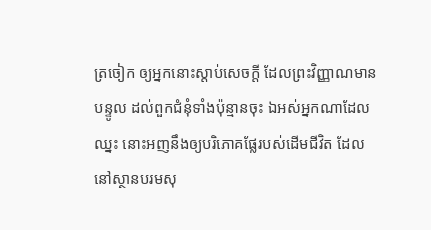ត្រចៀក ឲ្យអ្នកនោះស្តាប់សេចក្ដី ដែលព្រះវិញ្ញាណមានបន្ទូល ដល់ពួកជំនុំទាំងប៉ុន្មានចុះ ឯអស់អ្នកណាដែលឈ្នះ នោះអញនឹងឲ្យបរិភោគផ្លែរបស់ដើមជីវិត ដែលនៅស្ថានបរមសុ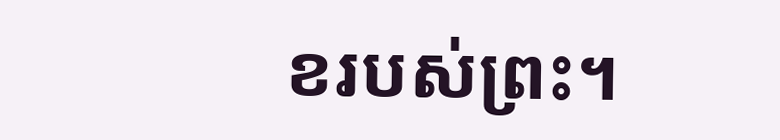ខរបស់ព្រះ។